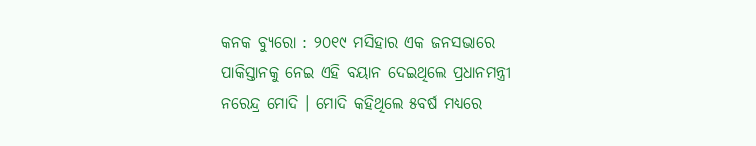କନକ ବ୍ୟୁରୋ : ୨୦୧୯ ମସିହାର ଏକ ଜନସଭାରେ ପାକିସ୍ତାନକୁ ନେଇ ଏହି ବୟାନ ଦେଇଥିଲେ ପ୍ରଧାନମନ୍ତ୍ରୀ ନରେନ୍ଦ୍ର ମୋଦି । ମୋଦି କହିଥିଲେ ୫ବର୍ଷ ମଧ୍ୟରେ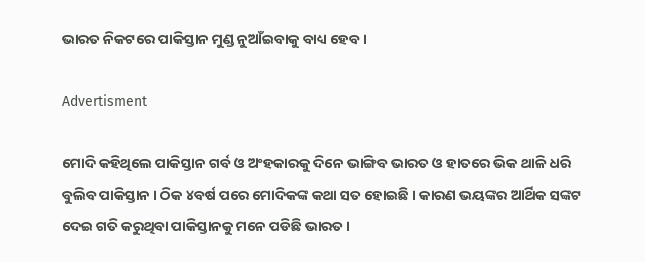ଭାରତ ନିକଟରେ ପାକିସ୍ତାନ ମୁଣ୍ଡ ନୁଆଁଇବାକୁ ବାଧ୍ୟ ହେବ ।

Advertisment

ମୋଦି କହିଥିଲେ ପାକିସ୍ତାନ ଗର୍ବ ଓ ଅଂହକାରକୁ ଦିନେ ଭାଙ୍ଗିବ ଭାରତ ଓ ହାତରେ ଭିକ ଥାଳି ଧରି ବୁଲିବ ପାକିସ୍ତାନ । ଠିକ ୪ବର୍ଷ ପରେ ମୋଦିକଙ୍କ କଥା ସତ ହୋଇଛି । କାରଣ ଭୟଙ୍କର ଆର୍ଥିକ ସଙ୍କଟ ଦେଇ ଗତି କରୁଥିବା ପାକିସ୍ତାନକୁ ମନେ ପଡିଛି ଭାରତ ।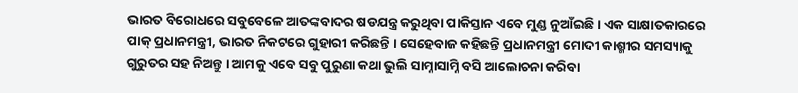ଭାରତ ବିରୋଧରେ ସବୁବେଳେ ଆତଙ୍କବାଦର ଷଡଯନ୍ତ୍ର କରୁଥିବା ପାକିସ୍ତାନ ଏବେ ମୁଣ୍ଡ ନୁଆଁଇଛି । ଏକ ସାକ୍ଷାତକାରରେ ପାକ୍ ପ୍ରଧାନମନ୍ତ୍ରୀ, ଭାରତ ନିକଟରେ ଗୁହାରୀ କରିଛନ୍ତି । ସେହେବାଜ କହିଛନ୍ତି ପ୍ରଧାନମନ୍ତ୍ରୀ ମୋଦୀ କାଶ୍ମୀର ସମସ୍ୟାକୁ ଗୁରୁତର ସହ ନିଅନ୍ତୁ । ଆମକୁ ଏବେ ସବୁ ପୁରୁଣା କଥା ଭୁଲି ସାମ୍ନାସାମ୍ନି ବସି ଆଲୋଚନା କରିବା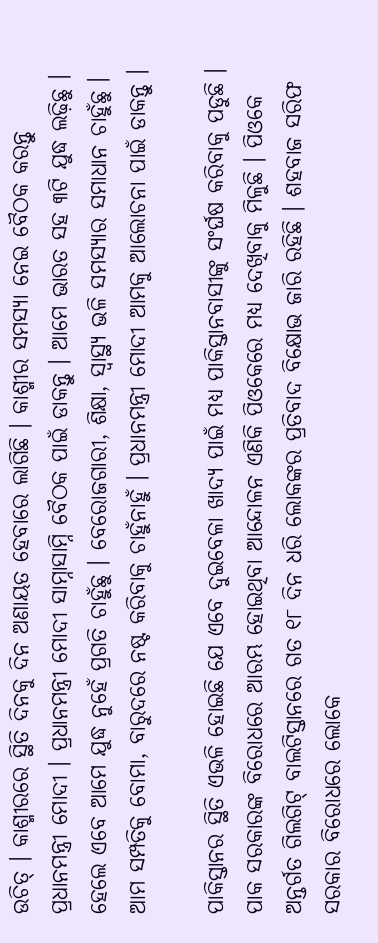ଉଚିତ୍ । କାଶ୍ମୀରରେ ସ୍ଥିତି ଦିନକୁ ଦିନ ଅଣାୟତ ହେବାରେ ଲାଗିଛି । କାଶ୍ମୀର ସମସ୍ୟା ନେଇ ବୈଠକ କରନ୍ତୁ ପ୍ରଧାନମନ୍ତ୍ରୀ ମୋଦୀ । ପ୍ରଧାନମନ୍ତ୍ରୀ ମୋଦୀ ସାମ୍ନାସାମ୍ନି ବୈଠକ ପାଇଁ ଡାକନ୍ତୁ । ଆମେ ଭାରତ ସହ ୩ଟି ଯୁଦ୍ଧ ଲଢ଼ିଛୁ । ହେଲେ ଏବେ ଆମେ ଯୁଦ୍ଧ ନୁହେଁ ପ୍ରଗତି ଚାହୁଁଛୁ । ବେରୋଜଗାରୀ, ଶିକ୍ଷା, ସ୍ୱାସ୍ଥ୍ୟ ଭଳି ସମସ୍ୟାର ସମାଧାନ ଚାହୁଁଛୁ । ଆମ ସମ୍ପତିକୁ ବୋମା, ବାରୁଦରେ ନଷ୍ଟ କରିବାକୁ ଚାହୁଁନାହୁଁ । ପ୍ରଧାନମନ୍ତ୍ରୀ ମୋଦୀ ଆମକୁ ଆଲୋଚନା ପାଇଁ ଡାକନ୍ତୁ ।

ପାକିସ୍ତାନର ସ୍ଥିତି ଏଭଳି ହୋଇଛି ଯେ ଏବେ ଦୁଇବେଳା ଖାଦ୍ୟ ପାଇଁ ମଧ୍ୟ ପାକିସ୍ତାନବାସୀଙ୍କୁ ସଂର୍ଘଷ କରିବାକୁ ପଡୁଛି । ପାକ ସରକାରଙ୍କ ବିରୋଧରେ ଆରମ୍ଭ ହୋଇଥିବା ଆନ୍ଦୋଳନ ଏଣିକି ପିଓକେରେ ମଧ୍ୟ ଦେଖିବାକୁ ମିଳୁଛି । ପିଓକେ ଅନ୍ତର୍ଗତ ଗିଲଗିଟ୍ ବାଲଟିସ୍ତାନରେ ଗତ ୧୮ ଦିନ ଧରି ଲୋକଙ୍କର ପ୍ରତିବାଦ ବିକ୍ଷୋଭ ଜାରି ରହିଛି । ଶହବାଜ ସରିଫ ସରକାର ବିରୋଧରେ ଲୋକେ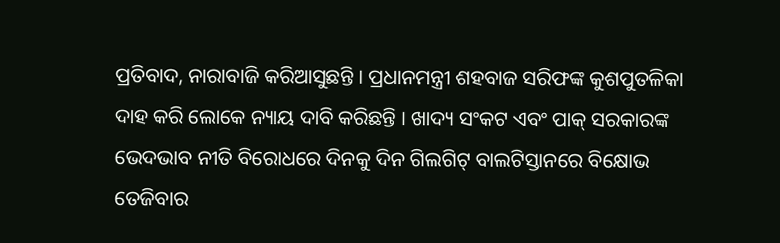ପ୍ରତିବାଦ, ନାରାବାଜି କରିଆସୁଛନ୍ତି । ପ୍ରଧାନମନ୍ତ୍ରୀ ଶହବାଜ ସରିଫଙ୍କ କୁଶପୁତଳିକା ଦାହ କରି ଲୋକେ ନ୍ୟାୟ ଦାବି କରିଛନ୍ତି । ଖାଦ୍ୟ ସଂକଟ ଏବଂ ପାକ୍ ସରକାରଙ୍କ ଭେଦଭାବ ନୀତି ବିରୋଧରେ ଦିନକୁ ଦିନ ଗିଲଗିଟ୍ ବାଲଟିସ୍ତାନରେ ବିକ୍ଷୋଭ ତେଜିବାର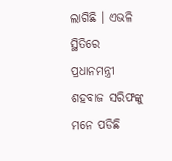ଲାଗିଛି । ଏଭଳି ସ୍ଥିତିରେ ପ୍ରଧାନମନ୍ତ୍ରୀ ଶହବାଜ ସରିଫଙ୍କୁ ମନେ ପଡିଛି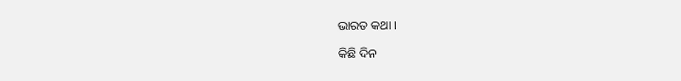ଭାରତ କଥା ।

କିଛି ଦିନ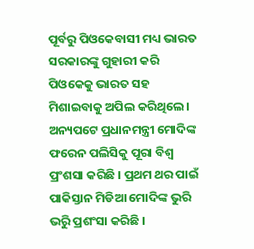ପୂର୍ବରୁ ପିଓକେବାସୀ ମଧ୍ୟ ଭାରତ ସରକାରଙ୍କୁ ଗୁହାରୀ କରି ପିଓକେକୁ ଭାରତ ସହ ମିଶାଇବାକୁ ଅପିଲ କରିଥିଲେ । ଅନ୍ୟପଟେ ପ୍ରଧାନମନ୍ତ୍ରୀ ମୋଦିଙ୍କ ଫରେନ ପଲିସିକୁ ପୂରା ବିଶ୍ୱ ପ୍ରଂଶସା କରିଛି । ପ୍ରଥମ ଥର ପାଇଁ ପାକିସ୍ତାନ ମିଡିଆ ମୋଦିଙ୍କ ଭୁରି ଭରୁି ପ୍ରଶଂସା କରିଛି ।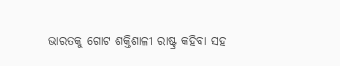ଭାରତକୁ ଗୋଟ ଶକ୍ତିଶାଳୀ ରାଷ୍ଟ୍ର କହିବା ସହ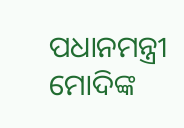ପଧାନମନ୍ତ୍ରୀ ମୋଦିଙ୍କ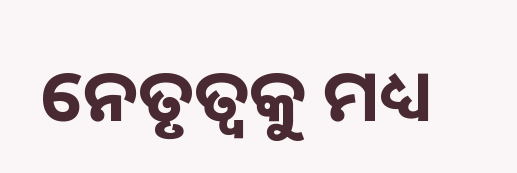ନେତୃତ୍ୱକୁ ମଧ୍ୟ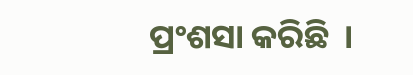ପ୍ରଂଶସା କରିଛି  ।